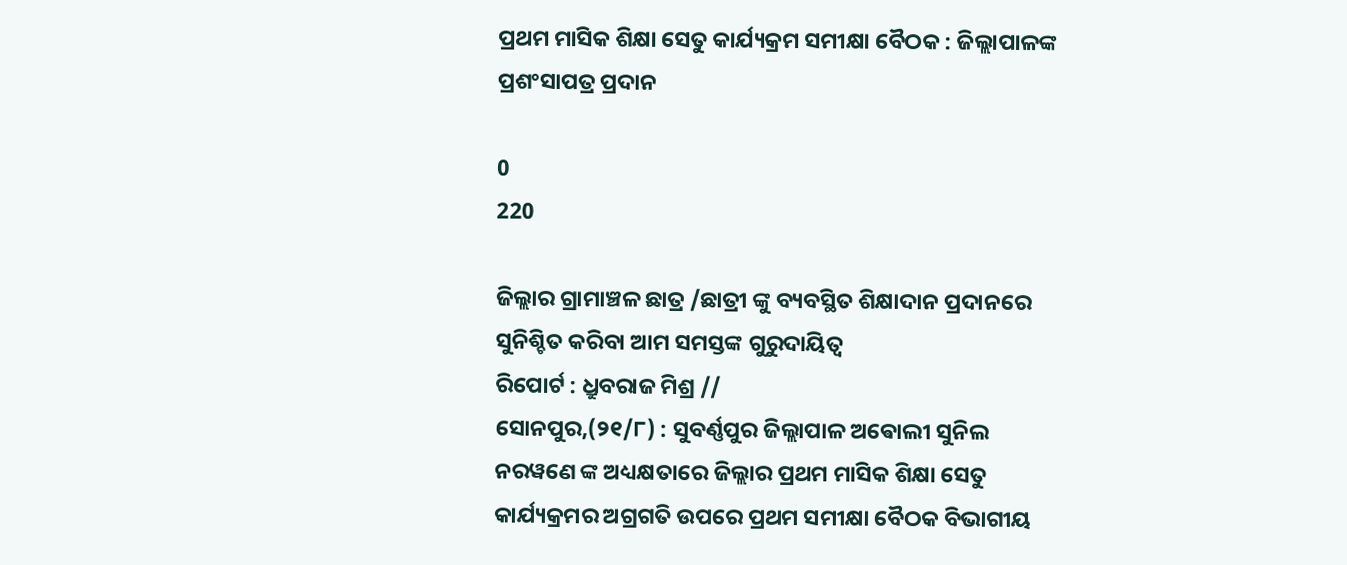ପ୍ରଥମ ମାସିକ ଶିକ୍ଷା ସେତୁ କାର୍ଯ୍ୟକ୍ରମ ସମୀକ୍ଷା ବୈଠକ : ଜିଲ୍ଲାପାଳଙ୍କ ପ୍ରଶଂସାପତ୍ର ପ୍ରଦାନ

0
220

ଜିଲ୍ଲାର ଗ୍ରାମାଞ୍ଚଳ ଛାତ୍ର /ଛାତ୍ରୀ ଙ୍କୁ ବ୍ୟବସ୍ଥିତ ଶିକ୍ଷାଦାନ ପ୍ରଦାନରେ ସୁନିଶ୍ଚିତ କରିବା ଆମ ସମସ୍ତଙ୍କ ଗୁରୁଦାୟିତ୍ୱ
ରିପୋର୍ଟ : ଧ୍ରୁବରାଜ ମିଶ୍ର //
ସୋନପୁର,(୨୧/୮) : ସୁବର୍ଣ୍ଣପୁର ଜିଲ୍ଲାପାଳ ଅଵୋଲୀ ସୁନିଲ ନରୱଣେ ଙ୍କ ଅଧ୍ୟକ୍ଷତାରେ ଜିଲ୍ଲାର ପ୍ରଥମ ମାସିକ ଶିକ୍ଷା ସେତୁ କାର୍ଯ୍ୟକ୍ରମର ଅଗ୍ରଗତି ଉପରେ ପ୍ରଥମ ସମୀକ୍ଷା ବୈଠକ ବିଭାଗୀୟ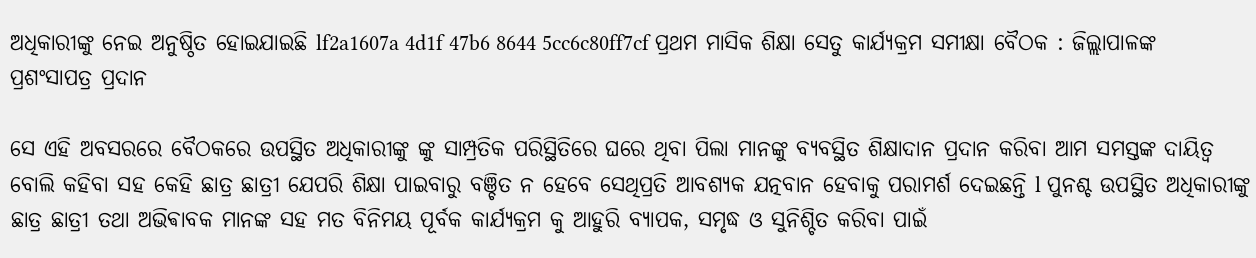ଅଧିକାରୀଙ୍କୁ ନେଇ ଅନୁଷ୍ଠିତ ହୋଇଯାଇଛି lf2a1607a 4d1f 47b6 8644 5cc6c80ff7cf ପ୍ରଥମ ମାସିକ ଶିକ୍ଷା ସେତୁ କାର୍ଯ୍ୟକ୍ରମ ସମୀକ୍ଷା ବୈଠକ : ଜିଲ୍ଲାପାଳଙ୍କ ପ୍ରଶଂସାପତ୍ର ପ୍ରଦାନ

ସେ ଏହି ଅବସରରେ ବୈଠକରେ ଉପସ୍ଥିତ ଅଧିକାରୀଙ୍କୁ ଙ୍କୁ ସାମ୍ପ୍ରତିକ ପରିସ୍ଥିତିରେ ଘରେ ଥିବା ପିଲା ମାନଙ୍କୁ ବ୍ୟବସ୍ଥିତ ଶିକ୍ଷାଦାନ ପ୍ରଦାନ କରିବା ଆମ ସମସ୍ତଙ୍କ ଦାୟିତ୍ୱ ବୋଲି କହିବା ସହ କେହି ଛାତ୍ର ଛାତ୍ରୀ ଯେପରି ଶିକ୍ଷା ପାଇବାରୁ ବଞ୍ଚିତ ନ ହେବେ ସେଥିପ୍ରତି ଆବଶ୍ୟକ ଯତ୍ନବାନ ହେବାକୁ ପରାମର୍ଶ ଦେଇଛନ୍ତି l ପୁନଶ୍ଚ ଉପସ୍ଥିତ ଅଧିକାରୀଙ୍କୁ ଛାତ୍ର ଛାତ୍ରୀ ତଥା ଅଭିଵାବକ ମାନଙ୍କ ସହ ମତ ବିନିମୟ ପୂର୍ବକ କାର୍ଯ୍ୟକ୍ରମ କୁ ଆହୁରି ବ୍ୟାପକ, ସମୃଦ୍ଧ ଓ ସୁନିଶ୍ଚିତ କରିବା ପାଇଁ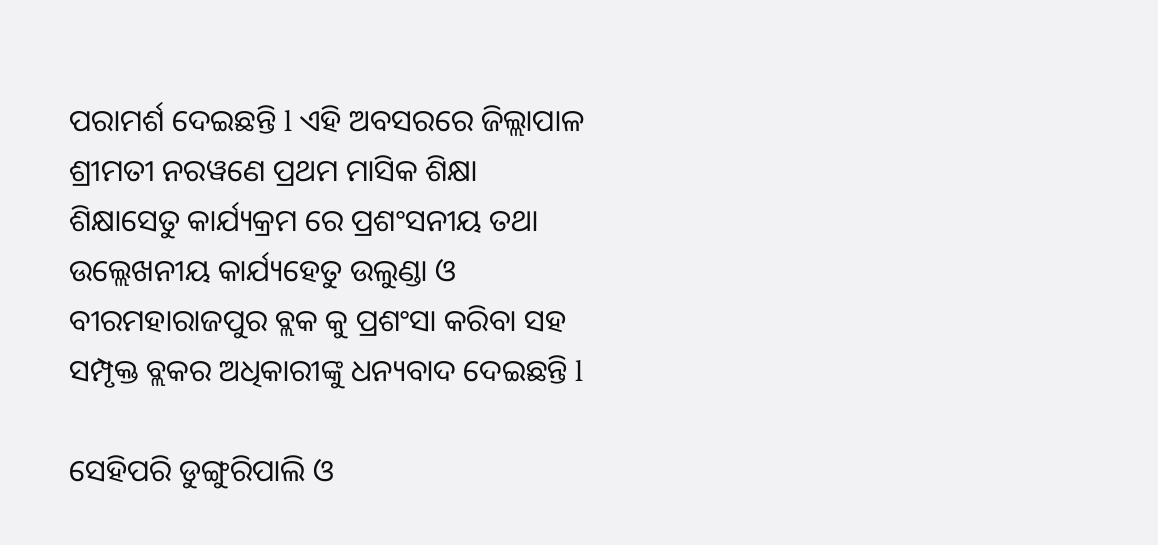ପରାମର୍ଶ ଦେଇଛନ୍ତି l ଏହି ଅବସରରେ ଜିଲ୍ଲାପାଳ ଶ୍ରୀମତୀ ନରୱଣେ ପ୍ରଥମ ମାସିକ ଶିକ୍ଷା ଶିକ୍ଷାସେତୁ କାର୍ଯ୍ୟକ୍ରମ ରେ ପ୍ରଶଂସନୀୟ ତଥା ଉଲ୍ଲେଖନୀୟ କାର୍ଯ୍ୟହେତୁ ଉଲୁଣ୍ଡା ଓ ବୀରମହାରାଜପୁର ବ୍ଲକ କୁ ପ୍ରଶଂସା କରିବା ସହ ସମ୍ପୃକ୍ତ ବ୍ଲକର ଅଧିକାରୀଙ୍କୁ ଧନ୍ୟବାଦ ଦେଇଛନ୍ତି l

ସେହିପରି ଡୁଙ୍ଗୁରିପାଲି ଓ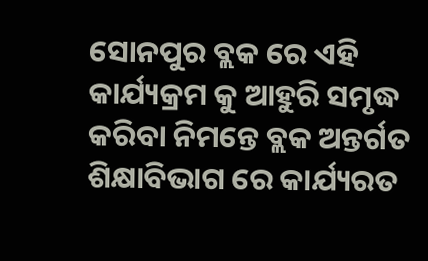ସୋନପୁର ବ୍ଲକ ରେ ଏହି କାର୍ଯ୍ୟକ୍ରମ କୁ ଆହୁରି ସମୃଦ୍ଧ କରିବା ନିମନ୍ତେ ବ୍ଲକ ଅନ୍ତର୍ଗତ ଶିକ୍ଷାବିଭାଗ ରେ କାର୍ଯ୍ୟରତ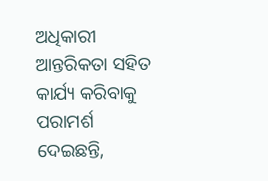ଅଧିକାରୀ ଆନ୍ତରିକତା ସହିତ କାର୍ଯ୍ୟ କରିବାକୁ ପରାମର୍ଶ ଦେଇଛନ୍ତି,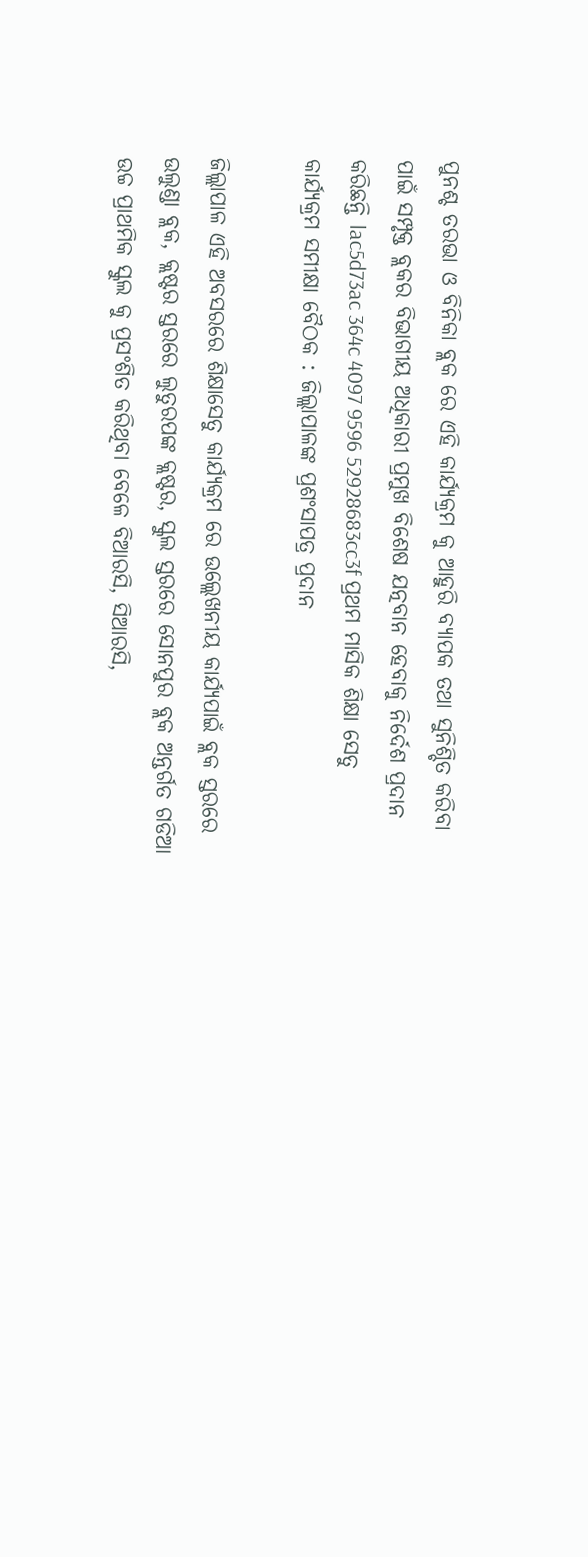ପୁନଶ୍ଚ ତରଭା ଓ ବିନିକା ବ୍ଲକ ରେ ଏହି କାର୍ଯ୍ୟକ୍ରମ କୁ ଆହୁରି ବ୍ୟାପକ ତଥା ସୁନିଶ୍ଚିତ କରିବା ପାଇଁ ସମ୍ପୃକ୍ତ ବ୍ଲକର ବିଭାଗୀୟ ଅଧିକାରୀ ପ୍ରମୁଖ ବିଶେଷ ଯତ୍ନବାନ ହେବାକୁ ନିର୍ଦେଶ ପ୍ରଦାନ କରିଛନ୍ତି lac5d73ac 364c 4097 9596 52928683cc3f ପ୍ରଥମ ମାସିକ ଶିକ୍ଷା ସେତୁ କାର୍ଯ୍ୟକ୍ରମ ସମୀକ୍ଷା ବୈଠକ : ଜିଲ୍ଲାପାଳଙ୍କ ପ୍ରଶଂସାପତ୍ର ପ୍ରଦାନ

ଜିଲ୍ଲାପାଳ ଏହି ଅବସରରେ ଶିକ୍ଷାସେତୁ କାର୍ଯ୍ୟକ୍ରମ ରେ ଉଲ୍ଲେଖନୀୟ କାର୍ଯ୍ୟପାଇଁ ବ୍ଲକ ସ୍ତରରେ ଉଲୁଣ୍ଡା ବ୍ଲକ, କ୍ଲଷ୍ଟର ସ୍ତରରେ ଲୁତୁରପଙ୍କ କ୍ଲଷ୍ଟର, ସ୍କୁଲ ସ୍ତରରେ ସୋନପୁର ବ୍ଲକ ଅନ୍ତର୍ଗତ ଗଡିଆ ଉଚ୍ଚ ପ୍ରାଥମିକ ସ୍କୁଲ କୁ ପ୍ରସଂଶିତ କରିଥିବା ବେଳେ ବିଆରସି, ସିଆରସି,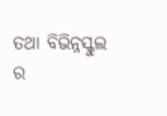ତଥା ବିଭିନ୍ନସ୍କୁଲ ର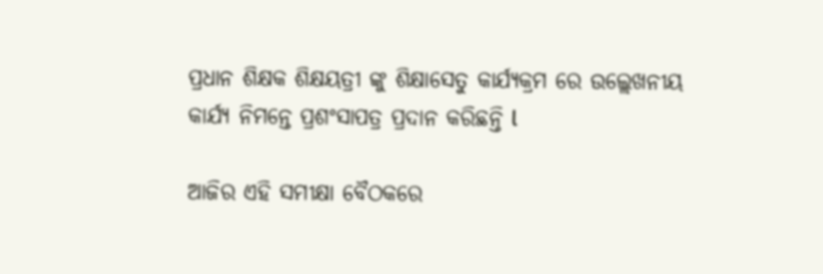ପ୍ରଧାନ ଶିକ୍ଷକ ଶିକ୍ଷୟତ୍ରୀ ଙ୍କୁ ଶିକ୍ଷାସେତୁ କାର୍ଯ୍ୟକ୍ରମ ରେ ଉଲ୍ଲେଖନୀୟ କାର୍ଯ୍ୟ ନିମନ୍ତେ ପ୍ରଶଂସାପତ୍ର ପ୍ରଦାନ କରିଛନ୍ତି l

ଆଜିର ଏହି ସମୀକ୍ଷା ବୈଠକରେ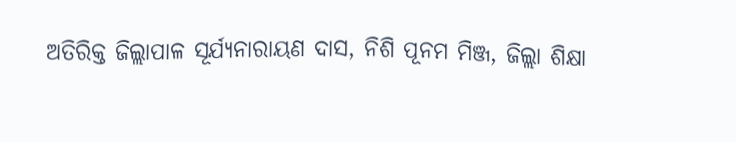ଅତିରିକ୍ତ ଜିଲ୍ଲାପାଳ ସୂର୍ଯ୍ୟନାରାୟଣ ଦାସ, ନିଶି ପୂନମ ମିଞ୍ଜ, ଜିଲ୍ଲା ଶିକ୍ଷା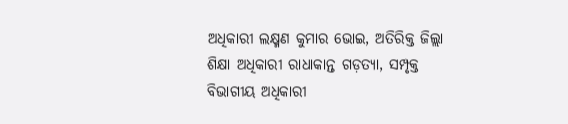ଅଧିକାରୀ ଲକ୍ଷ୍ମଣ କୁମାର ଭୋଇ, ଅତିରିକ୍ତ ଜିଲ୍ଲା ଶିକ୍ଷା ଅଧିକାରୀ ରାଧାକାନ୍ତ ଗଡ଼ତ୍ୟା, ସମ୍ପୃକ୍ତ ବିଭାଗୀୟ ଅଧିକାରୀ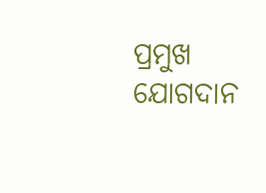ପ୍ରମୁଖ ଯୋଗଦାନ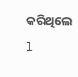କରିଥିଲେ l